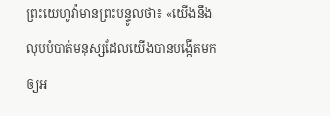ព្រះយេហូវ៉ាមានព្រះបន្ទូលថា៖ «យើងនឹងលុបបំបាត់មនុស្សដែលយើងបានបង្កើតមក ឲ្យអ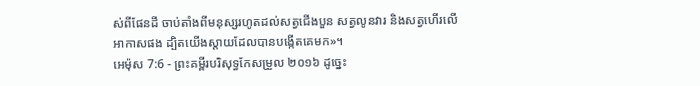ស់ពីផែនដី ចាប់តាំងពីមនុស្សរហូតដល់សត្វជើងបួន សត្វលូនវារ និងសត្វហើរលើអាកាសផង ដ្បិតយើងស្តាយដែលបានបង្កើតគេមក»។
អេម៉ុស 7:6 - ព្រះគម្ពីរបរិសុទ្ធកែសម្រួល ២០១៦ ដូច្នេះ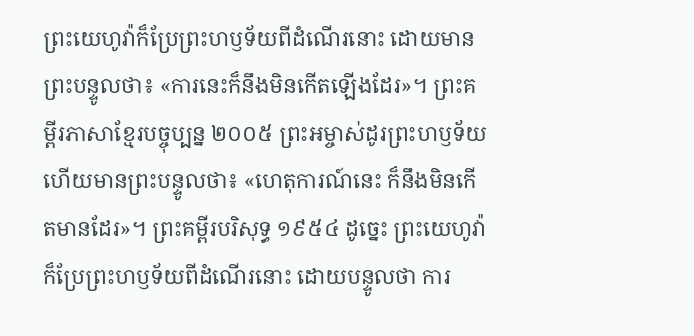ព្រះយេហូវ៉ាក៏ប្រែព្រះហឫទ័យពីដំណើរនោះ ដោយមានព្រះបន្ទូលថា៖ «ការនេះក៏នឹងមិនកើតឡើងដែរ»។ ព្រះគម្ពីរភាសាខ្មែរបច្ចុប្បន្ន ២០០៥ ព្រះអម្ចាស់ដូរព្រះហឫទ័យ ហើយមានព្រះបន្ទូលថា៖ «ហេតុការណ៍នេះ ក៏នឹងមិនកើតមានដែរ»។ ព្រះគម្ពីរបរិសុទ្ធ ១៩៥៤ ដូច្នេះ ព្រះយេហូវ៉ាក៏ប្រែព្រះហឫទ័យពីដំណើរនោះ ដោយបន្ទូលថា ការ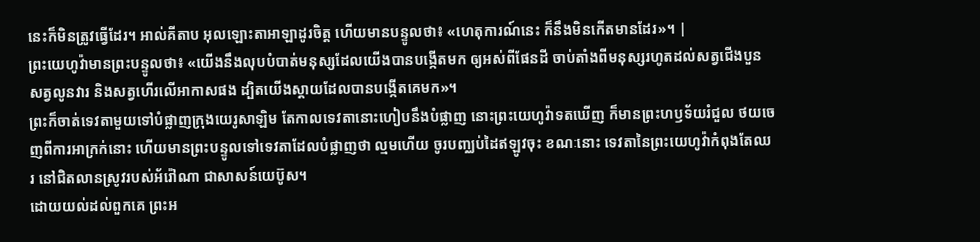នេះក៏មិនត្រូវធ្វើដែរ។ អាល់គីតាប អុលឡោះតាអាឡាដូរចិត្ត ហើយមានបន្ទូលថា៖ «ហេតុការណ៍នេះ ក៏នឹងមិនកើតមានដែរ»។ |
ព្រះយេហូវ៉ាមានព្រះបន្ទូលថា៖ «យើងនឹងលុបបំបាត់មនុស្សដែលយើងបានបង្កើតមក ឲ្យអស់ពីផែនដី ចាប់តាំងពីមនុស្សរហូតដល់សត្វជើងបួន សត្វលូនវារ និងសត្វហើរលើអាកាសផង ដ្បិតយើងស្តាយដែលបានបង្កើតគេមក»។
ព្រះក៏ចាត់ទេវតាមួយទៅបំផ្លាញក្រុងយេរូសាឡិម តែកាលទេវតានោះហៀបនឹងបំផ្លាញ នោះព្រះយេហូវ៉ាទតឃើញ ក៏មានព្រះហឫទ័យរំជួល ថយចេញពីការអាក្រក់នោះ ហើយមានព្រះបន្ទូលទៅទេវតាដែលបំផ្លាញថា ល្មមហើយ ចូរបញ្ឈប់ដៃឥឡូវចុះ ខណៈនោះ ទេវតានៃព្រះយេហូវ៉ាកំពុងតែឈរ នៅជិតលានស្រូវរបស់អ័រ៉ៅណា ជាសាសន៍យេប៊ូស។
ដោយយល់ដល់ពួកគេ ព្រះអ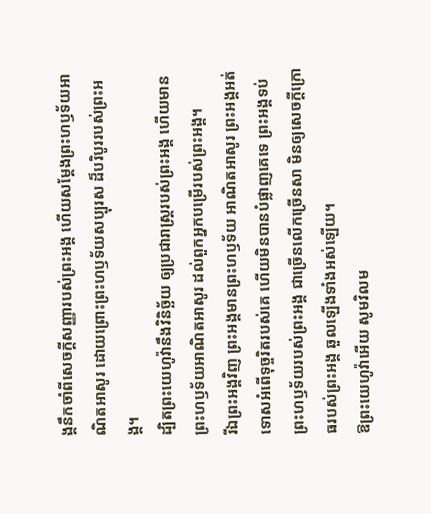ង្គនឹកចាំពីសេចក្ដីសញ្ញារបស់ព្រះអង្គ ហើយសម្ដែងព្រះហឫទ័យអាណិតអាសូរ ដោយព្រោះព្រះហឫទ័យសប្បុរស ដ៏បរិបូររបស់ព្រះអង្គ។
ដ្បិតព្រះយេហូវ៉ានឹងវិនិច្ឆ័យ ឲ្យប្រជារាស្ត្ររបស់ព្រះអង្គ ហើយមានព្រះហឫទ័យអាណិតអាសូរ ដល់ពួកអ្នកបម្រើរបស់ព្រះអង្គ។
រីឯព្រះអង្គវិញ ព្រះអង្គមានព្រះហឫទ័យ អាណិតអាសូរ ព្រះអង្គអត់ទោសអំពើទុច្ចរិតរបស់គេ ហើយមិនបានបំផ្លាញគេទេ ព្រះអង្គទប់ព្រះហឫទ័យរបស់ព្រះអង្គ ជាច្រើនលើកច្រើនសា មិនឲ្យសេចក្ដីក្រោធរបស់ព្រះអង្គ ឆួលឡើងទាំងអស់ឡើយ។
ឱព្រះយេហូវ៉ាអើយ សូមវិលម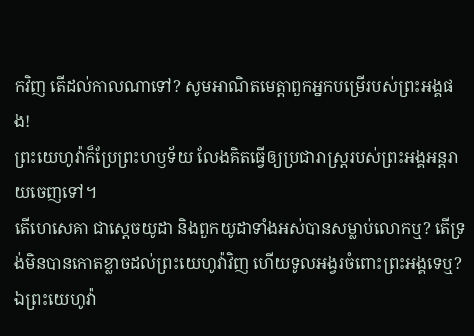កវិញ តើដល់កាលណាទៅ? សូមអាណិតមេត្តាពួកអ្នកបម្រើរបស់ព្រះអង្គផង!
ព្រះយេហូវ៉ាក៏ប្រែព្រះហឫទ័យ លែងគិតធ្វើឲ្យប្រជារាស្ត្ររបស់ព្រះអង្គអន្តរាយចេញទៅ។
តើហេសេគា ជាស្តេចយូដា និងពួកយូដាទាំងអស់បានសម្លាប់លោកឬ? តើទ្រង់មិនបានកោតខ្លាចដល់ព្រះយេហូវ៉ាវិញ ហើយទូលអង្វរចំពោះព្រះអង្គទេឬ? ឯព្រះយេហូវ៉ា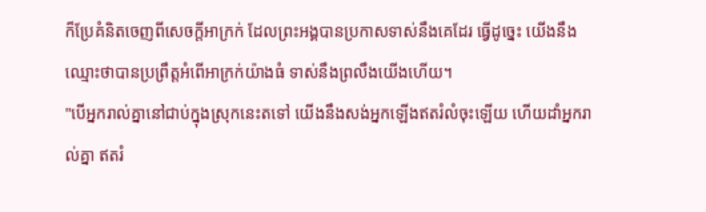ក៏ប្រែគំនិតចេញពីសេចក្ដីអាក្រក់ ដែលព្រះអង្គបានប្រកាសទាស់នឹងគេដែរ ធ្វើដូច្នេះ យើងនឹងឈ្មោះថាបានប្រព្រឹត្តអំពើអាក្រក់យ៉ាងធំ ទាស់នឹងព្រលឹងយើងហើយ។
"បើអ្នករាល់គ្នានៅជាប់ក្នុងស្រុកនេះតទៅ យើងនឹងសង់អ្នកឡើងឥតរំលំចុះឡើយ ហើយដាំអ្នករាល់គ្នា ឥតរំ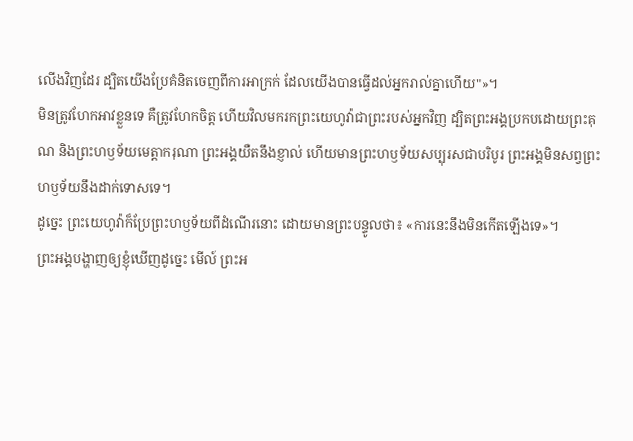លើងវិញដែរ ដ្បិតយើងប្រែគំនិតចេញពីការអាក្រក់ ដែលយើងបានធ្វើដល់អ្នករាល់គ្នាហើយ"»។
មិនត្រូវហែកអាវខ្លួនទេ គឺត្រូវហែកចិត្ត ហើយវិលមករកព្រះយេហូវ៉ាជាព្រះរបស់អ្នកវិញ ដ្បិតព្រះអង្គប្រកបដោយព្រះគុណ និងព្រះហឫទ័យមេត្តាករុណា ព្រះអង្គយឺតនឹងខ្ញាល់ ហើយមានព្រះហឫទ័យសប្បុរសជាបរិបូរ ព្រះអង្គមិនសព្វព្រះហឫទ័យនឹងដាក់ទោសទេ។
ដូច្នេះ ព្រះយេហូវ៉ាក៏ប្រែព្រះហឫទ័យពីដំណើរនោះ ដោយមានព្រះបន្ទូលថា៖ «ការនេះនឹងមិនកើតឡើងទេ»។
ព្រះអង្គបង្ហាញឲ្យខ្ញុំឃើញដូច្នេះ មើល៍ ព្រះអ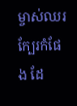ម្ចាស់ឈរក្បែរកំផែង ដែ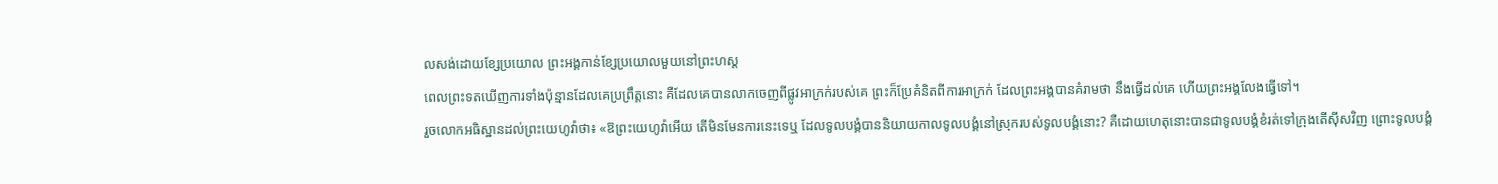លសង់ដោយខ្សែប្រយោល ព្រះអង្គកាន់ខ្សែប្រយោលមួយនៅព្រះហស្ត
ពេលព្រះទតឃើញការទាំងប៉ុន្មានដែលគេប្រព្រឹត្តនោះ គឺដែលគេបានលាកចេញពីផ្លូវអាក្រក់របស់គេ ព្រះក៏ប្រែគំនិតពីការអាក្រក់ ដែលព្រះអង្គបានគំរាមថា នឹងធ្វើដល់គេ ហើយព្រះអង្គលែងធ្វើទៅ។
រួចលោកអធិស្ឋានដល់ព្រះយេហូវ៉ាថា៖ «ឱព្រះយេហូវ៉ាអើយ តើមិនមែនការនេះទេឬ ដែលទូលបង្គំបាននិយាយកាលទូលបង្គំនៅស្រុករបស់ទូលបង្គំនោះ? គឺដោយហេតុនោះបានជាទូលបង្គំខំរត់ទៅក្រុងតើស៊ីសវិញ ព្រោះទូលបង្គំ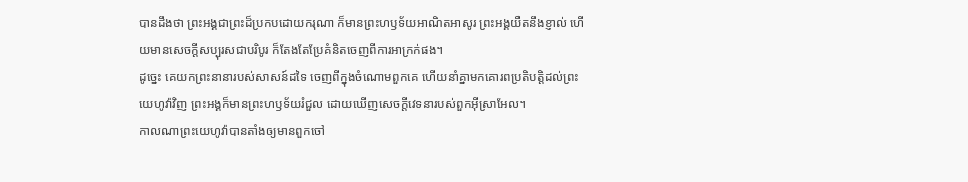បានដឹងថា ព្រះអង្គជាព្រះដ៏ប្រកបដោយករុណា ក៏មានព្រះហឫទ័យអាណិតអាសូរ ព្រះអង្គយឺតនឹងខ្ញាល់ ហើយមានសេចក្ដីសប្បុរសជាបរិបូរ ក៏តែងតែប្រែគំនិតចេញពីការអាក្រក់ផង។
ដូច្នេះ គេយកព្រះនានារបស់សាសន៍ដទៃ ចេញពីក្នុងចំណោមពួកគេ ហើយនាំគ្នាមកគោរពប្រតិបត្តិដល់ព្រះយេហូវ៉ាវិញ ព្រះអង្គក៏មានព្រះហឫទ័យរំជួល ដោយឃើញសេចក្ដីវេទនារបស់ពួកអ៊ីស្រាអែល។
កាលណាព្រះយេហូវ៉ាបានតាំងឲ្យមានពួកចៅ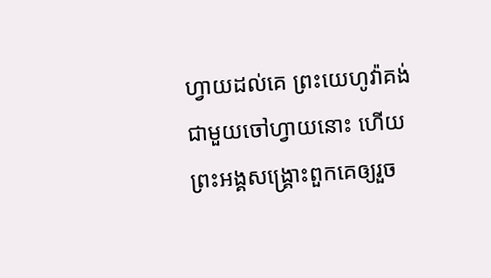ហ្វាយដល់គេ ព្រះយេហូវ៉ាគង់ជាមួយចៅហ្វាយនោះ ហើយព្រះអង្គសង្គ្រោះពួកគេឲ្យរួច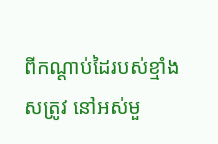ពីកណ្ដាប់ដៃរបស់ខ្មាំងសត្រូវ នៅអស់មួ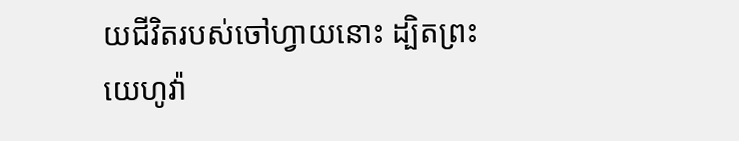យជីវិតរបស់ចៅហ្វាយនោះ ដ្បិតព្រះយេហូវ៉ា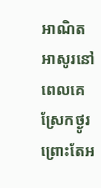អាណិតអាសូរនៅពេលគេស្រែកថ្ងូរ ព្រោះតែអ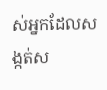ស់អ្នកដែលសង្កត់ស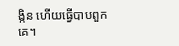ង្កិន ហើយធ្វើបាបពួកគេ។